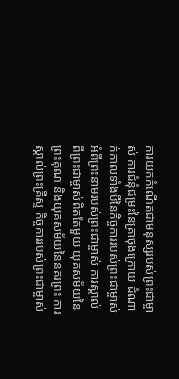ការយកកំណើតជាមនុស្សរបស់ព្រះជាម្ចាស់ ការជំនុំជម្រះនៃគ្រាចុងក្រោយ ដំណាក់កាលទាំងបីនៃកិច្ចការរបស់ព្រះជាម្ចាស់ អំពីព្រះនាមរបស់ព្រះជាម្ចាស់ ការស្គាល់ពីព្រះជាម្ចាស់ពិតតែមួយ យុគសម័យនៃព្រះគុណ និងយុគសម័យនៃនគរព្រះ ការស្គាល់ព្រះគ្រីស្ទ កិច្ចការរបស់ព្រះជាម្ចាស់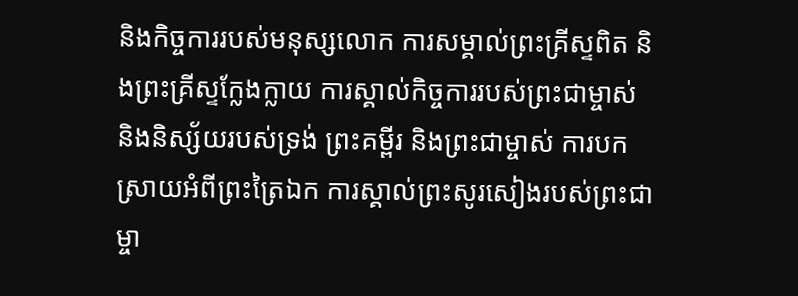និងកិច្ចការរបស់មនុស្សលោក ការសម្គាល់ព្រះគ្រីស្ទពិត និងព្រះគ្រីស្ទក្លែងក្លាយ ការស្គាល់កិច្ចការរបស់ព្រះជាម្ចាស់ និងនិស្ស័យរបស់ទ្រង់ ព្រះគម្ពីរ និងព្រះជាម្ចាស់ ការបកស្រាយអំពីព្រះត្រៃឯក ការស្គាល់ព្រះសូរសៀងរបស់ព្រះជាម្ចា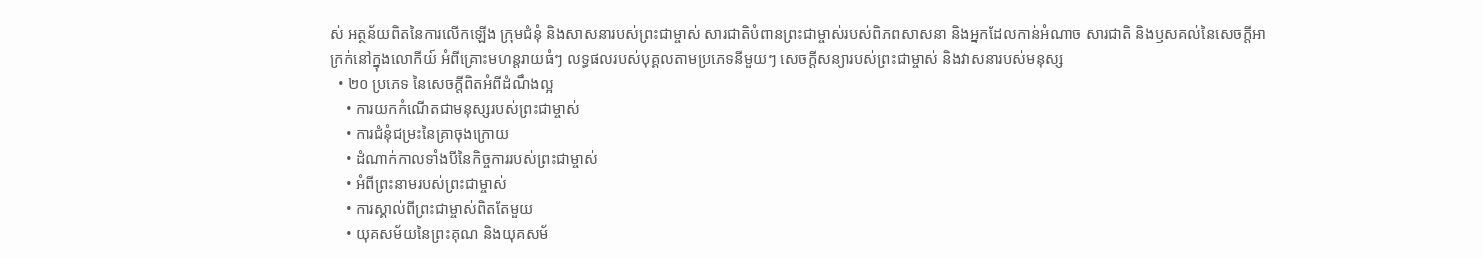ស់ អត្ថន័យពិតនៃការលើកឡើង ក្រុមជំនុំ និងសាសនារបស់ព្រះជាម្ចាស់ សារជាតិបំពានព្រះជាម្ចាស់របស់ពិភពសាសនា និងអ្នកដែលកាន់អំណាច សារជាតិ និងឫសគល់នៃសេចក្ដីអាក្រក់នៅក្នុងលោកីយ៍ អំពីគ្រោះមហន្តរាយធំៗ លទ្ធផលរបស់បុគ្គលតាមប្រភេទនីមួយៗ សេចក្ដីសន្យារបស់ព្រះជាម្ចាស់ និងវាសនារបស់មនុស្ស
  • ២០ ប្រភេទ នៃសេចក្ដីពិតអំពីដំណឹងល្អ
    • ការយកកំណើតជាមនុស្សរបស់ព្រះជាម្ចាស់
    • ការជំនុំជម្រះនៃគ្រាចុងក្រោយ
    • ដំណាក់កាលទាំងបីនៃកិច្ចការរបស់ព្រះជាម្ចាស់
    • អំពីព្រះនាមរបស់ព្រះជាម្ចាស់
    • ការស្គាល់ពីព្រះជាម្ចាស់ពិតតែមួយ
    • យុគសម័យនៃព្រះគុណ និងយុគសម័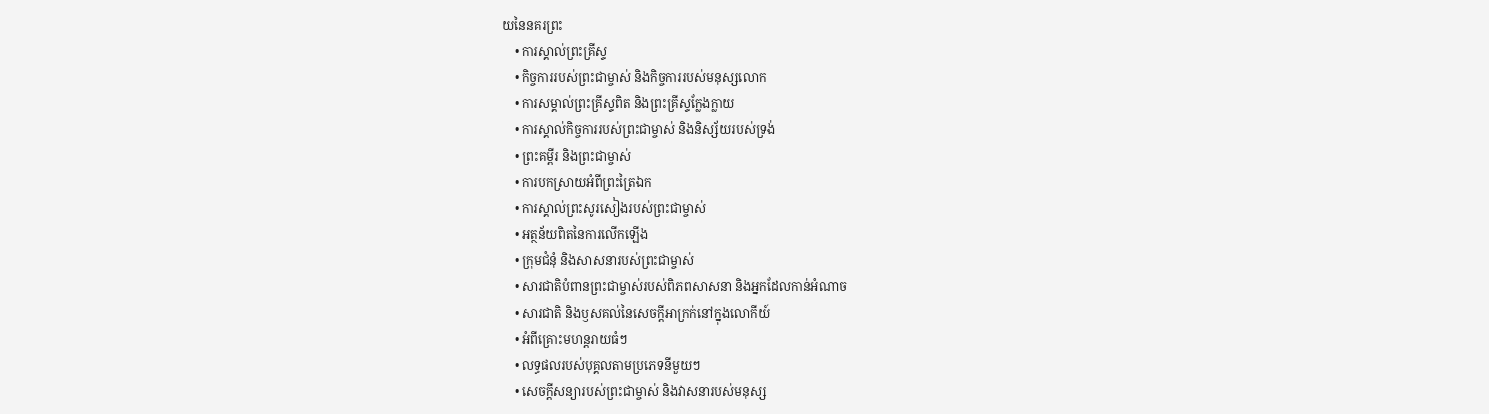យនៃនគរព្រះ
    • ការស្គាល់ព្រះគ្រីស្ទ
    • កិច្ចការរបស់ព្រះជាម្ចាស់ និងកិច្ចការរបស់មនុស្សលោក
    • ការសម្គាល់ព្រះគ្រីស្ទពិត និងព្រះគ្រីស្ទក្លែងក្លាយ
    • ការស្គាល់កិច្ចការរបស់ព្រះជាម្ចាស់ និងនិស្ស័យរបស់ទ្រង់
    • ព្រះគម្ពីរ និងព្រះជាម្ចាស់
    • ការបកស្រាយអំពីព្រះត្រៃឯក
    • ការស្គាល់ព្រះសូរសៀងរបស់ព្រះជាម្ចាស់
    • អត្ថន័យពិតនៃការលើកឡើង
    • ក្រុមជំនុំ និងសាសនារបស់ព្រះជាម្ចាស់
    • សារជាតិបំពានព្រះជាម្ចាស់របស់ពិភពសាសនា និងអ្នកដែលកាន់អំណាច
    • សារជាតិ និងឫសគល់នៃសេចក្ដីអាក្រក់នៅក្នុងលោកីយ៍
    • អំពីគ្រោះមហន្តរាយធំៗ
    • លទ្ធផលរបស់បុគ្គលតាមប្រភេទនីមួយៗ
    • សេចក្ដីសន្យារបស់ព្រះជាម្ចាស់ និងវាសនារបស់មនុស្ស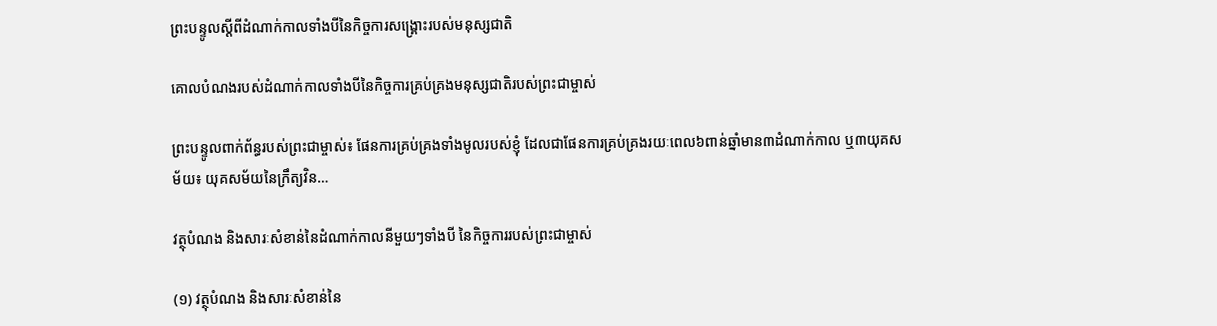ព្រះបន្ទូលស្ដីពីដំណាក់កាលទាំងបីនៃកិច្ចការសង្គ្រោះរបស់មនុស្សជាតិ

គោលបំណងរបស់ដំណាក់កាលទាំងបីនៃកិច្ចការគ្រប់គ្រងមនុស្សជាតិរបស់ព្រះជាម្ចាស់

ព្រះបន្ទូលពាក់ព័ន្ធរបស់ព្រះជាម្ចាស់៖ ផែនការគ្រប់គ្រងទាំងមូលរបស់ខ្ញុំ ដែលជាផែនការគ្រប់គ្រងរយៈពេល៦ពាន់ឆ្នាំមាន៣ដំណាក់កាល ឬ៣យុគសម័យ៖ យុគសម័យនៃក្រឹត្យវិន…

វត្ថុបំណង និងសារៈសំខាន់នៃដំណាក់កាលនីមួយៗទាំងបី នៃកិច្ចការរបស់ព្រះជាម្ចាស់

(១) វត្ថុបំណង និងសារៈសំខាន់នៃ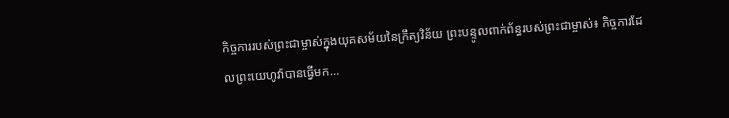កិច្ចការរបស់ព្រះជាម្ចាស់ក្នុងយុគសម័យនៃក្រឹត្យវិន័យ ព្រះបន្ទូលពាក់ព័ន្ធរបស់ព្រះជាម្ចាស់៖ កិច្ចការដែលព្រះយេហូវ៉ាបានធ្វើមក…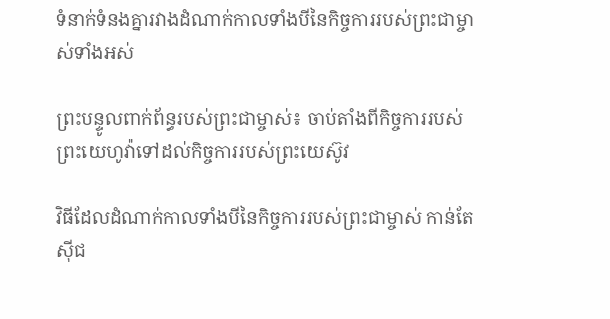ទំនាក់ទំនងគ្នារវាងដំណាក់កាលទាំងបីនៃកិច្ចការរបស់ព្រះជាម្ចាស់ទាំងអស់

ព្រះបន្ទូលពាក់ព័ន្ធរបស់ព្រះជាម្ចាស់៖ ចាប់តាំងពីកិច្ចការរបស់ព្រះយេហូវ៉ាទៅដល់កិច្ចការរបស់ព្រះយេស៊ូវ

វិធីដែលដំណាក់កាលទាំងបីនៃកិច្ចការរបស់ព្រះជាម្ចាស់ កាន់តែស៊ីជ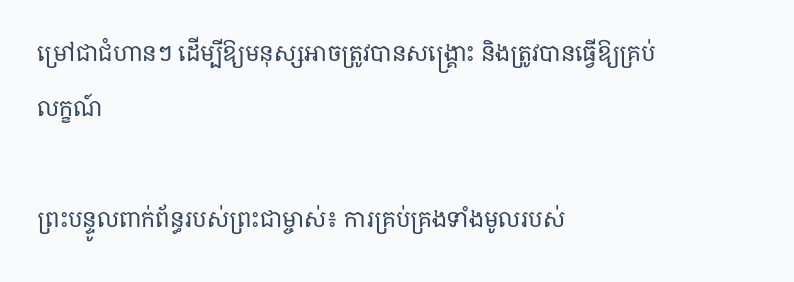ម្រៅជាជំហានៗ ដើម្បីឱ្យមនុស្សអាចត្រូវបានសង្គ្រោះ និងត្រូវបានធ្វើឱ្យគ្រប់លក្ខណ៍

ព្រះបន្ទូលពាក់ព័ន្ធរបស់ព្រះជាម្ចាស់៖ ការគ្រប់គ្រងទាំងមូលរបស់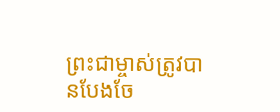ព្រះជាម្ចាស់ត្រូវបានបែងចែ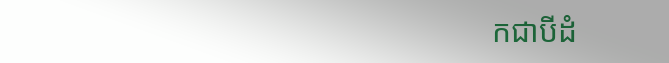កជាបីដំ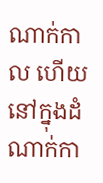ណាក់កាល ហើយនៅក្នុងដំណាក់កា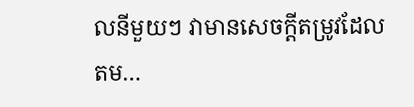លនីមួយៗ វាមានសេចក្ដីតម្រូវដែលតម…